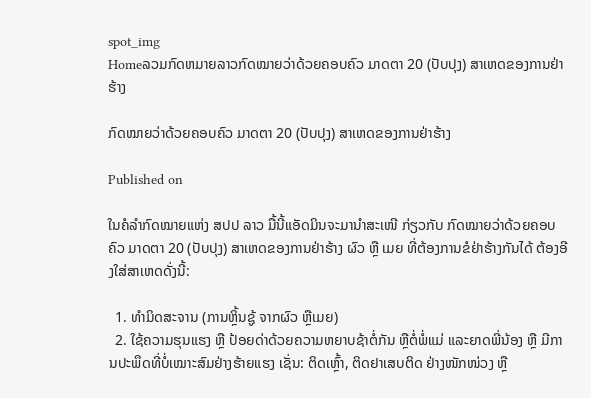spot_img
Homeລວມກົດຫມາຍລາວກົດໝາຍວ່າດ້ວຍຄອບຄົວ ມາດຕາ 20 (ປັບປຸງ) ສາເຫດຂອງການຢ່າຮ້າງ

ກົດໝາຍວ່າດ້ວຍຄອບຄົວ ມາດຕາ 20 (ປັບປຸງ) ສາເຫດຂອງການຢ່າຮ້າງ

Published on

ໃນຄໍລຳກົດໝາຍແຫ່ງ ສປປ ລາວ ມື້ນີ້ແອັດມິນຈະມານຳສະເໜີ ກ່ຽວກັບ ກົດໝາຍວ່າດ້ວຍຄອບຄົວ ມາດຕາ 20 (ປັບປຸງ) ສາເຫດຂອງການຢ່າຮ້າງ ຜົວ ຫຼື ເມຍ ທີ່ຕ້ອງການຂໍຢ່າຮ້າງກັນໄດ້ ຕ້ອງອີງໃສ່ສາເຫດດັ່ງນີ້:

  1. ທຳມິດສະຈານ (ການຫຼິ້ນຊູ້ ຈາກຜົວ ຫຼືເມຍ)
  2. ໃຊ້ຄວາມຮຸນແຮງ ຫຼື ປ້ອຍດ່າດ້ວຍຄວາມຫຍາບຊ້າຕໍ່ກັນ ຫຼືຕໍ່ພໍ່ແມ່ ແລະຍາດພີ່ນ້ອງ ຫຼື ມີການປະພຶດທີ່ບໍ່ເໝາະສົມຢ່າງຮ້າຍແຮງ ເຊັ່ນ: ຕິດເຫຼົ້າ, ຕິດຢາເສບຕິດ ຢ່າງໜັກໜ່ວງ ຫຼື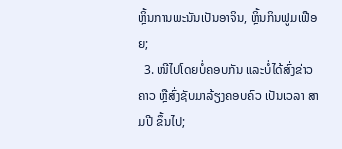ຫຼິ້ນການພະນັນເປັນອາຈິນ, ຫຼິ້ນກິນຟູມເຟືອຍ;
  3. ໜີໄປໂດຍບໍ່ຄອບກັນ ແລະບໍ່ໄດ້ສົ່ງຂ່າວຄາວ ຫຼືສົ່ງຊັບມາລ້ຽງຄອບຄົວ ເປັນເວລາ ສາມປີ ຂຶ້ນໄປ;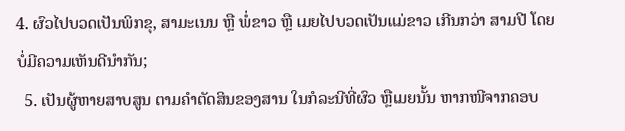4. ຜົວໄປບວດເປັນພິກຂຸ, ສາມະເນນ ຫຼື ພໍ່ຂາວ ຫຼື ເມຍໄປບວດເປັນແມ່ຂາວ ເກີນກວ່າ ສາມປີ ໂດຍບໍ່ມີຄວາມເຫັນດີນຳກັນ;
  5. ເປັນຜູ້ຫາຍສາບສູນ ຕາມຄຳຕັດສິນຂອງສານ ໃນກໍລະນີທີ່ຜົວ ຫຼືເມຍນັ້ນ ຫາກໜີຈາກຄອບ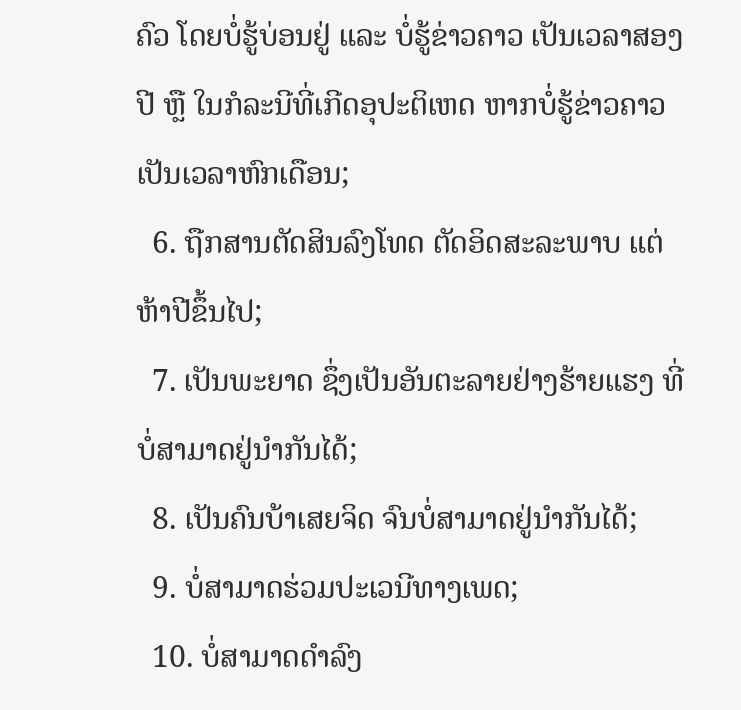ຄົວ ໂດຍບໍ່ຮູ້ບ່ອນຢູ່ ແລະ ບໍ່ຮູ້ຂ່າວຄາວ ເປັນເວລາສອງປີ ຫຼື ໃນກໍລະນີທີ່ເກີດອຸປະຕິເຫດ ຫາກບໍ່ຮູ້ຂ່າວຄາວເປັນເວລາຫົກເດືອນ;
  6. ຖືກສານຕັດສິນລົງໂທດ ຕັດອິດສະລະພາບ ແຕ່ ຫ້າປີຂຶ້ນໄປ;
  7. ເປັນພະຍາດ ຊຶ່ງເປັນອັນຕະລາຍຢ່າງຮ້າຍແຮງ ທີ່ບໍ່ສາມາດຢູ່ນຳກັນໄດ້;
  8. ເປັນຄົນບ້າເສຍຈິດ ຈົນບໍ່ສາມາດຢູ່ນຳກັນໄດ້;
  9. ບໍ່ສາມາດຮ່ວມປະເວນີທາງເພດ;
  10. ບໍ່ສາມາດດຳລົງ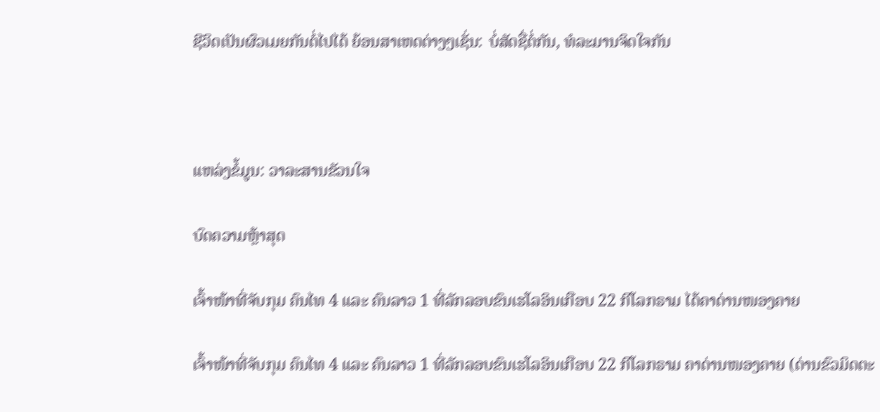ຊີວິດເປັນຜົວເມຍກັນຕໍ່ໄປໄດ້ ຍ້ອນສາເຫດຕ່າງໆເຊັ່ນ: ບໍ່ສັດຊື່ຕໍ່ກັນ, ທໍລະມານຈິດໃຈກັນ



ແຫລ່ງຂໍ້ມູນ: ວາລະສານຂັວນໃຈ

ບົດຄວາມຫຼ້າສຸດ

ເຈົ້າໜ້າທີ່ຈັບກຸມ ຄົນໄທ 4 ແລະ ຄົນລາວ 1 ທີ່ລັກລອບຂົນເຮໂລອິນເກືອບ 22 ກິໂລກຣາມ ໄດ້ຄາດ່ານໜອງຄາຍ

ເຈົ້າໜ້າທີ່ຈັບກຸມ ຄົນໄທ 4 ແລະ ຄົນລາວ 1 ທີ່ລັກລອບຂົນເຮໂລອິນເກືອບ 22 ກິໂລກຣາມ ຄາດ່ານໜອງຄາຍ (ດ່ານຂົວມິດຕະ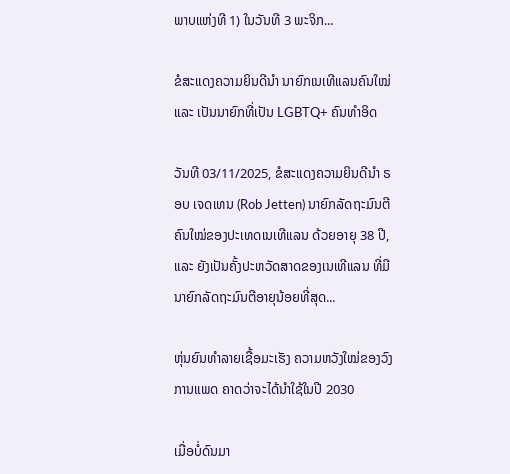ພາບແຫ່ງທີ 1) ໃນວັນທີ 3 ພະຈິກ...

ຂໍສະແດງຄວາມຍິນດີນຳ ນາຍົກເນເທີແລນຄົນໃໝ່ ແລະ ເປັນນາຍົກທີ່ເປັນ LGBTQ+ ຄົນທຳອິດ

ວັນທີ 03/11/2025, ຂໍສະແດງຄວາມຍິນດີນຳ ຣອບ ເຈດເທນ (Rob Jetten) ນາຍົກລັດຖະມົນຕີຄົນໃໝ່ຂອງປະເທດເນເທີແລນ ດ້ວຍອາຍຸ 38 ປີ, ແລະ ຍັງເປັນຄັ້ງປະຫວັດສາດຂອງເນເທີແລນ ທີ່ມີນາຍົກລັດຖະມົນຕີອາຍຸນ້ອຍທີ່ສຸດ...

ຫຸ່ນຍົນທຳລາຍເຊື້ອມະເຮັງ ຄວາມຫວັງໃໝ່ຂອງວົງການແພດ ຄາດວ່າຈະໄດ້ນໍາໃຊ້ໃນປີ 2030

ເມື່ອບໍ່ດົນມາ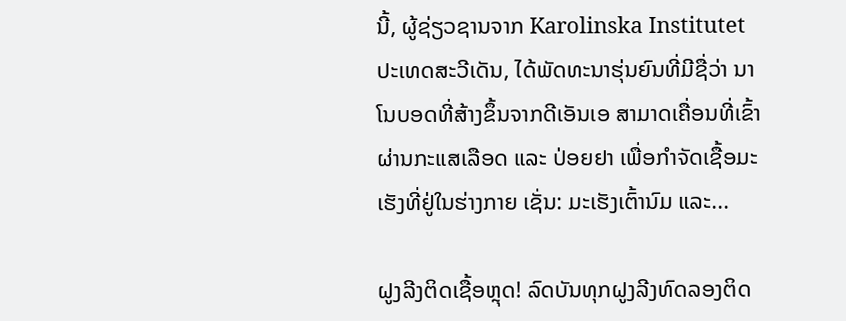ນີ້, ຜູ້ຊ່ຽວຊານຈາກ Karolinska Institutet ປະເທດສະວີເດັນ, ໄດ້ພັດທະນາຮຸ່ນຍົນທີ່ມີຊື່ວ່າ ນາໂນບອດທີ່ສ້າງຂຶ້ນຈາກດີເອັນເອ ສາມາດເຄື່ອນທີ່ເຂົ້າຜ່ານກະແສເລືອດ ແລະ ປ່ອຍຢາ ເພື່ອກຳຈັດເຊື້ອມະເຮັງທີ່ຢູ່ໃນຮ່າງກາຍ ເຊັ່ນ: ມະເຮັງເຕົ້ານົມ ແລະ...

ຝູງລີງຕິດເຊື້ອຫຼຸດ! ລົດບັນທຸກຝູງລີງທົດລອງຕິດ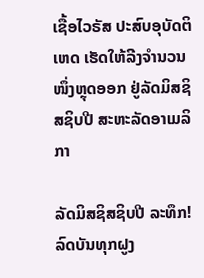ເຊື້ອໄວຣັສ ປະສົບອຸບັດຕິເຫດ ເຮັດໃຫ້ລີງຈຳນວນໜຶ່ງຫຼຸດອອກ ຢູ່ລັດມິສຊິສຊິບປີ ສະຫະລັດອາເມລິກາ

ລັດມິສຊິສຊິບປີ ລະທຶກ! ລົດບັນທຸກຝູງ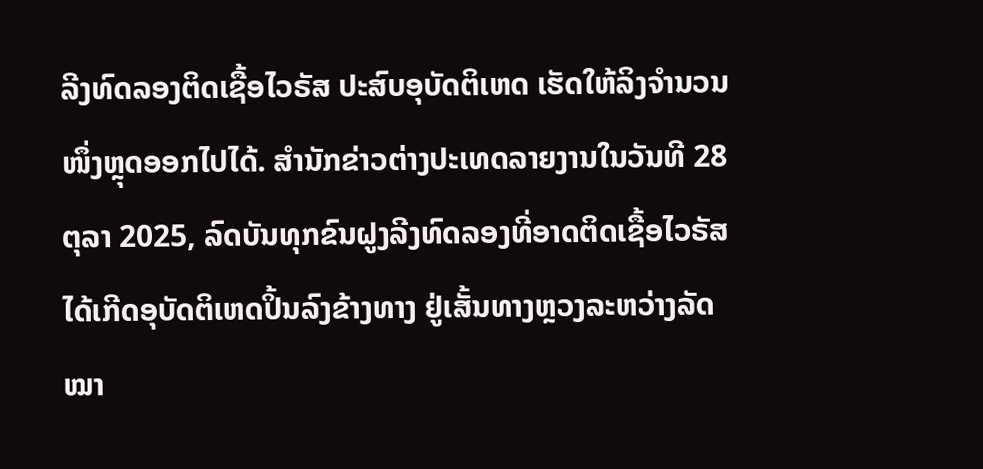ລີງທົດລອງຕິດເຊື້ອໄວຣັສ ປະສົບອຸບັດຕິເຫດ ເຮັດໃຫ້ລິງຈຳນວນໜຶ່ງຫຼຸດອອກໄປໄດ້. ສຳນັກຂ່າວຕ່າງປະເທດລາຍງານໃນວັນທີ 28 ຕຸລາ 2025, ລົດບັນທຸກຂົນຝູງລີງທົດລອງທີ່ອາດຕິດເຊື້ອໄວຣັສ ໄດ້ເກີດອຸບັດຕິເຫດປິ້ນລົງຂ້າງທາງ ຢູ່ເສັ້ນທາງຫຼວງລະຫວ່າງລັດໝາ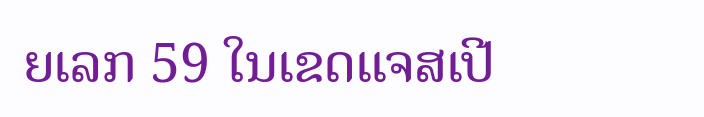ຍເລກ 59 ໃນເຂດແຈສເປີ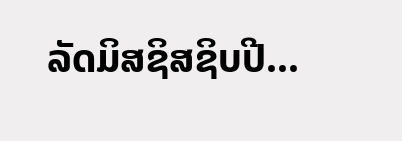ລັດມິສຊິສຊິບປີ...